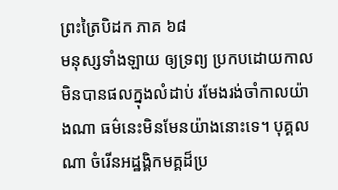ព្រះត្រៃបិដក ភាគ ៦៨
មនុស្សទាំងឡាយ ឲ្យទ្រព្យ ប្រកបដោយកាល មិនបានផលក្នុងលំដាប់ រមែងរង់ចាំកាលយ៉ាងណា ធម៌នេះមិនមែនយ៉ាងនោះទេ។ បុគ្គលណា ចំរើនអដ្ឋង្គិកមគ្គដ៏ប្រ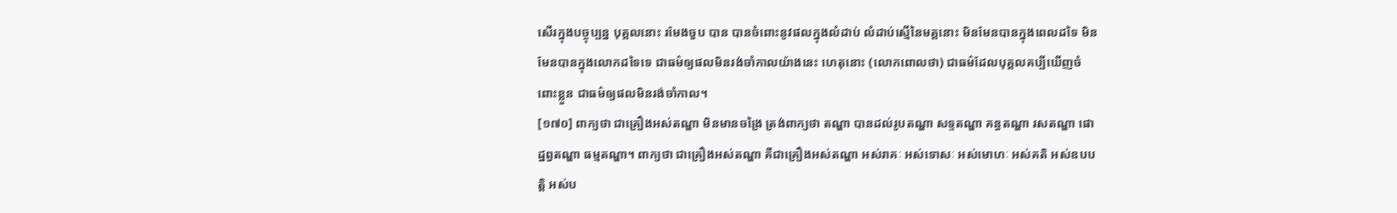សើរក្នុងបច្ចុប្បន្ន បុគ្គលនោះ រមែងចួប បាន បានចំពោះនូវផលក្នុងលំដាប់ លំដាប់ស្មើនៃមគ្គនោះ មិនមែនបានក្នុងពេលដទៃ មិនមែនបានក្នុងលោកដទៃទេ ជាធម៌ឲ្យផលមិនរង់ចាំកាលយ៉ាងនេះ ហេតុនោះ (លោកពោលថា) ជាធម៌ដែលបុគ្គលគប្បីឃើញចំពោះខ្លួន ជាធម៌ឲ្យផលមិនរង់ចាំកាល។
[១៧០] ពាក្យថា ជាគ្រឿងអស់តណ្ហា មិនមានចង្រៃ ត្រង់ពាក្យថា តណ្ហា បានដល់រូបតណ្ហា សទ្ទតណ្ហា គន្ធតណ្ហា រសតណ្ហា ផោដ្ឋព្វតណ្ហា ធម្មតណ្ហា។ ពាក្យថា ជាគ្រឿងអស់តណ្ហា គឺជាគ្រឿងអស់តណ្ហា អស់រាគៈ អស់ទោសៈ អស់មោហៈ អស់គតិ អស់ឧបបត្តិ អស់ប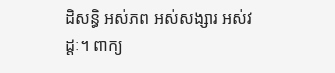ដិសន្ធិ អស់ភព អស់សង្សារ អស់វដ្តៈ។ ពាក្យ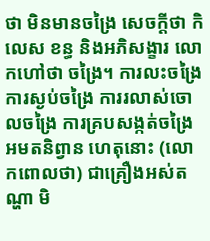ថា មិនមានចង្រៃ សេចក្តីថា កិលេស ខន្ធ និងអភិសង្ខារ លោកហៅថា ចង្រៃ។ ការលះចង្រៃ ការស្ងប់ចង្រៃ ការរលាស់ចោលចង្រៃ ការគ្របសង្កត់ចង្រៃ អមតនិព្វាន ហេតុនោះ (លោកពោលថា) ជាគ្រឿងអស់តណ្ហា មិ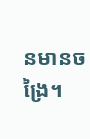នមានចង្រៃ។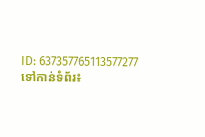ID: 637357765113577277
ទៅកាន់ទំព័រ៖